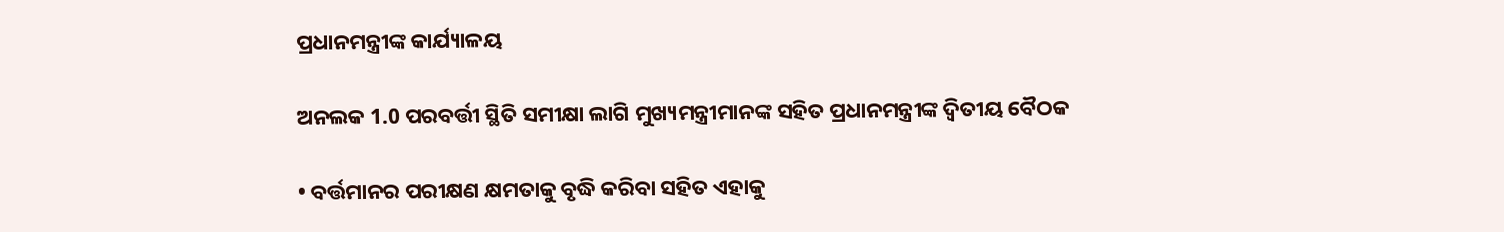ପ୍ରଧାନମନ୍ତ୍ରୀଙ୍କ କାର୍ଯ୍ୟାଳୟ

ଅନଲକ 1.0 ପରବର୍ତ୍ତୀ ସ୍ଥିତି ସମୀକ୍ଷା ଲାଗି ମୁଖ୍ୟମନ୍ତ୍ରୀମାନଙ୍କ ସହିତ ପ୍ରଧାନମନ୍ତ୍ରୀଙ୍କ ଦ୍ୱିତୀୟ ବୈଠକ

• ବର୍ତ୍ତମାନର ପରୀକ୍ଷଣ କ୍ଷମତାକୁ ବୃଦ୍ଧି କରିବା ସହିତ ଏହାକୁ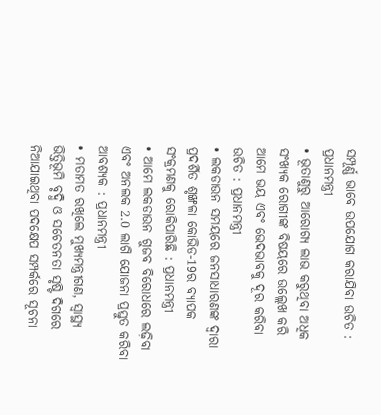ସମ୍ପୂର୍ଣ୍ଣ ଭାବେ ଉପଯୋଗ କରାଯିବା ଉଚିତ : ପ୍ରଧାନମନ୍ତ୍ରୀ
• ଭୂତାଣୁରୁ ଆରୋଗ୍ୟ ଲାଭ କରୁଥିବା ଅଧିକ ସଂଖ୍ୟକ ରୋଗୀଙ୍କ ବିଷୟରେ ଉଲ୍ଲେଖ କରି ଆମେ ଭୟ ଏବଂ ଭେଦଭାବକୁ ଦୂର କରିବା ଉଚିତ : ପ୍ରଧାନମନ୍ତ୍ରୀ
• ଲକଡାଉନ ସମୟରେ ଜନସାଧାରଣଙ୍କ ଦ୍ୱାରା ପ୍ରଦର୍ଶିତ ଶୃଙ୍ଖଳା କୋଭିଡ-19ର ବ୍ୟାପକ ସଂକ୍ରମଣକୁ ରୋକିପାରିଛି : ପ୍ରଧାନମନ୍ତ୍ରୀ
• ଆମେ ଲକଡାଉନ ଗୁଜବ ବିରୋଧରେ ଲଢ଼ିବା ଏବଂ ଅନଲକ 2.0 ଲାଗି ଯୋଜନା ପ୍ରସ୍ତୁତ କରିବା ଆବଶ୍ୟକ : ପ୍ରଧାନମନ୍ତ୍ରୀ
• ମତାମତ ରଖିଲେ ମୁଖ୍ୟମନ୍ତ୍ରୀଗଣ, ସ୍ୱାସ୍ଥ୍ୟ ଭିତ୍ତିଭୂମି ବୃଦ୍ଧି ଓ ସଚେତନତା ସୃଷ୍ଟି ଦିଗରେ ନିଆଯାଇଥିବା ପଦକ୍ଷେପ ସମ୍ପର୍କରେ ସୂଚନା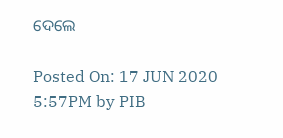ଦେଲେ

Posted On: 17 JUN 2020 5:57PM by PIB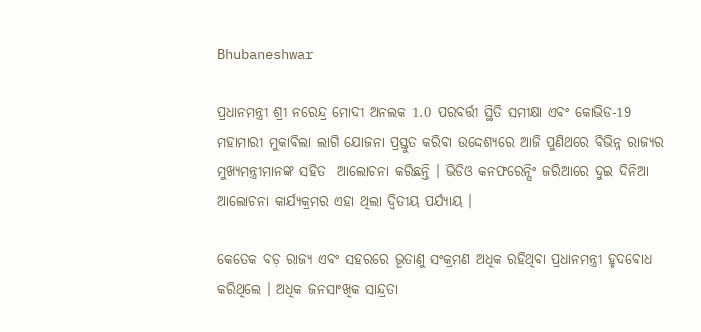Bhubaneshwar

ପ୍ରଧାନମନ୍ତ୍ରୀ ଶ୍ରୀ ନରେନ୍ଦ୍ର ମୋଦୀ ଅନଲକ 1.0 ପରବର୍ତ୍ତୀ ସ୍ଥିତି ସମୀକ୍ଷା ଏବଂ କୋଭିଡ-19 ମହାମାରୀ ମୁକାବିଲା ଲାଗି ଯୋଜନା ପ୍ରସ୍ତୁତ କରିବା ଉଦ୍ଦେଶ୍ୟରେ ଆଜି ପୁଣିଥରେ ବିଭିନ୍ନ ରାଜ୍ୟର ମୁଖ୍ୟମନ୍ତ୍ରୀମାନଙ୍କ ସହିତ  ଆଲୋଚନା କରିଛନ୍ତି । ଭିଡିଓ କନଫରେନ୍ସିଂ ଜରିଆରେ ଦୁଇ ଦିନିଆ ଆଲୋଚନା କାର୍ଯ୍ୟକ୍ରମର ଏହା ଥିଲା ଦ୍ୱିତୀୟ ପର୍ଯ୍ୟାୟ ।

କେତେକ ବଡ଼ ରାଜ୍ୟ ଏବଂ ସହରରେ ଭୂତାଣୁ ସଂକ୍ରମଣ ଅଧିକ ରହିଥିବା ପ୍ରଧାନମନ୍ତ୍ରୀ ହୃଦବୋଧ କରିଥିଲେ । ଅଧିକ ଜନସାଂଖିକ ସାନ୍ଦ୍ରତା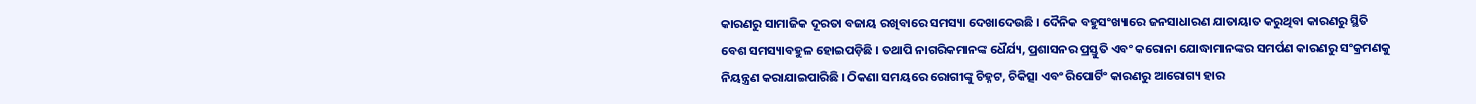କାରଣରୁ ସାମାଜିକ ଦୂରତା ବଜାୟ ରଖିବାରେ ସମସ୍ୟା ଦେଖାଦେଉଛି । ଦୈନିକ ବହୁସଂଖ୍ୟାରେ ଜନସାଧାରଣ ଯାତାୟାତ କରୁଥିବା କାରଣରୁ ସ୍ଥିତି ବେଶ ସମସ୍ୟାବହୁଳ ହୋଇପଡ଼ିଛି । ତଥାପି ନାଗରିକମାନଙ୍କ ଧୈର୍ଯ୍ୟ, ପ୍ରଶାସନର ପ୍ରସ୍ତୁତି ଏବଂ କରୋନା ଯୋଦ୍ଧାମାନଙ୍କର ସମର୍ପଣ କାରଣରୁ ସଂକ୍ରମଣକୁ ନିୟନ୍ତ୍ରଣ କରାଯାଇପାରିଛି । ଠିକଣା ସମୟରେ ରୋଗୀଙ୍କୁ ଚିହ୍ନଟ, ଚିକିତ୍ସା ଏବଂ ରିପୋର୍ଟିଂ କାରଣରୁ ଆରୋଗ୍ୟ ହାର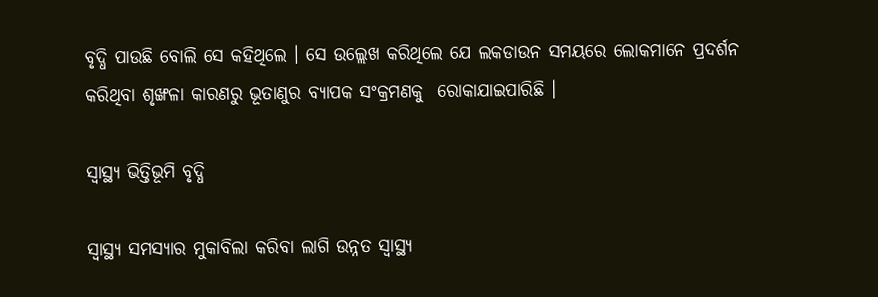ବୃଦ୍ଧି ପାଉଛି ବୋଲି ସେ କହିଥିଲେ । ସେ ଉଲ୍ଲେଖ କରିଥିଲେ ଯେ ଲକଡାଉନ ସମୟରେ ଲୋକମାନେ ପ୍ରଦର୍ଶନ କରିଥିବା ଶୃଙ୍ଖଳା କାରଣରୁ ଭୂତାଣୁର ବ୍ୟାପକ ସଂକ୍ରମଣକୁ  ରୋକାଯାଇପାରିଛି ।

ସ୍ୱାସ୍ଥ୍ୟ ଭିତ୍ତିଭୂମି ବୃଦ୍ଧି

ସ୍ୱାସ୍ଥ୍ୟ ସମସ୍ୟାର ମୁକାବିଲା କରିବା ଲାଗି ଉନ୍ନତ ସ୍ୱାସ୍ଥ୍ୟ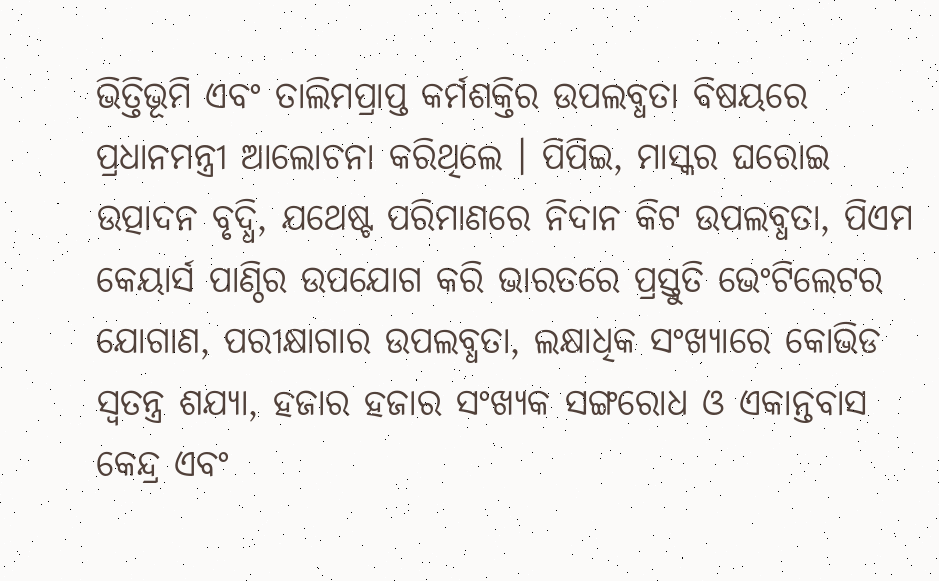ଭିତ୍ତିଭୂମି ଏବଂ ତାଲିମପ୍ରାପ୍ତ କର୍ମଶକ୍ତିର ଉପଲବ୍ଧତା ବିଷୟରେ ପ୍ରଧାନମନ୍ତ୍ରୀ ଆଲୋଚନା କରିଥିଲେ । ପିପିଇ, ମାସ୍କର ଘରୋଇ ଉତ୍ପାଦନ ବୃଦ୍ଧି, ଯଥେଷ୍ଟ ପରିମାଣରେ ନିଦାନ କିଟ ଉପଲବ୍ଧତା, ପିଏମ କେୟାର୍ସ ପାଣ୍ଠିର ଉପଯୋଗ କରି ଭାରତରେ ପ୍ରସ୍ତୁତି ଭେଂଟିଲେଟର ଯୋଗାଣ, ପରୀକ୍ଷାଗାର ଉପଲବ୍ଧତା, ଲକ୍ଷାଧିକ ସଂଖ୍ୟାରେ କୋଭିଡ ସ୍ୱତନ୍ତ୍ର ଶଯ୍ୟା, ହଜାର ହଜାର ସଂଖ୍ୟକ ସଙ୍ଗରୋଧ ଓ ଏକାନ୍ତବାସ କେନ୍ଦ୍ର ଏବଂ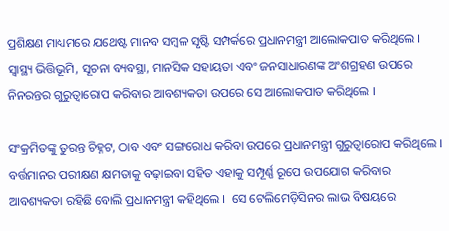ପ୍ରଶିକ୍ଷଣ ମାଧ୍ୟମରେ ଯଥେଷ୍ଟ ମାନବ ସମ୍ବଳ ସୃଷ୍ଟି ସମ୍ପର୍କରେ ପ୍ରଧାନମନ୍ତ୍ରୀ ଆଲୋକପାତ କରିଥିଲେ । ସ୍ୱାସ୍ଥ୍ୟ ଭିତ୍ତିଭୂମି, ସୂଚନା ବ୍ୟବସ୍ଥା, ମାନସିକ ସହାୟତା ଏବଂ ଜନସାଧାରଣଙ୍କ ଅଂଶଗ୍ରହଣ ଉପରେ ନିନରନ୍ତର ଗୁରୁତ୍ୱାରୋପ କରିବାର ଆବଶ୍ୟକତା ଉପରେ ସେ ଆଲୋକପାତ କରିଥିଲେ ।

ସଂକ୍ରମିତଙ୍କୁ ତୁରନ୍ତ ଚିହ୍ନଟ, ଠାବ ଏବଂ ସଙ୍ଗରୋଧ କରିବା ଉପରେ ପ୍ରଧାନମନ୍ତ୍ରୀ ଗୁରୁତ୍ୱାରୋପ କରିଥିଲେ । ବର୍ତ୍ତମାନର ପରୀକ୍ଷଣ କ୍ଷମତାକୁ ବଢ଼ାଇବା ସହିତ ଏହାକୁ ସମ୍ପୂର୍ଣ୍ଣ ରୂପେ ଉପଯୋଗ କରିବାର ଆବଶ୍ୟକତା ରହିଛି ବୋଲି ପ୍ରଧାନମନ୍ତ୍ରୀ କହିଥିଲେ ।  ସେ ଟେଲିମେଡ଼ିସିନର ଲାଭ ବିଷୟରେ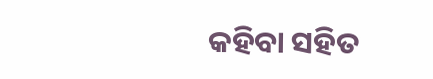କହିବା ସହିତ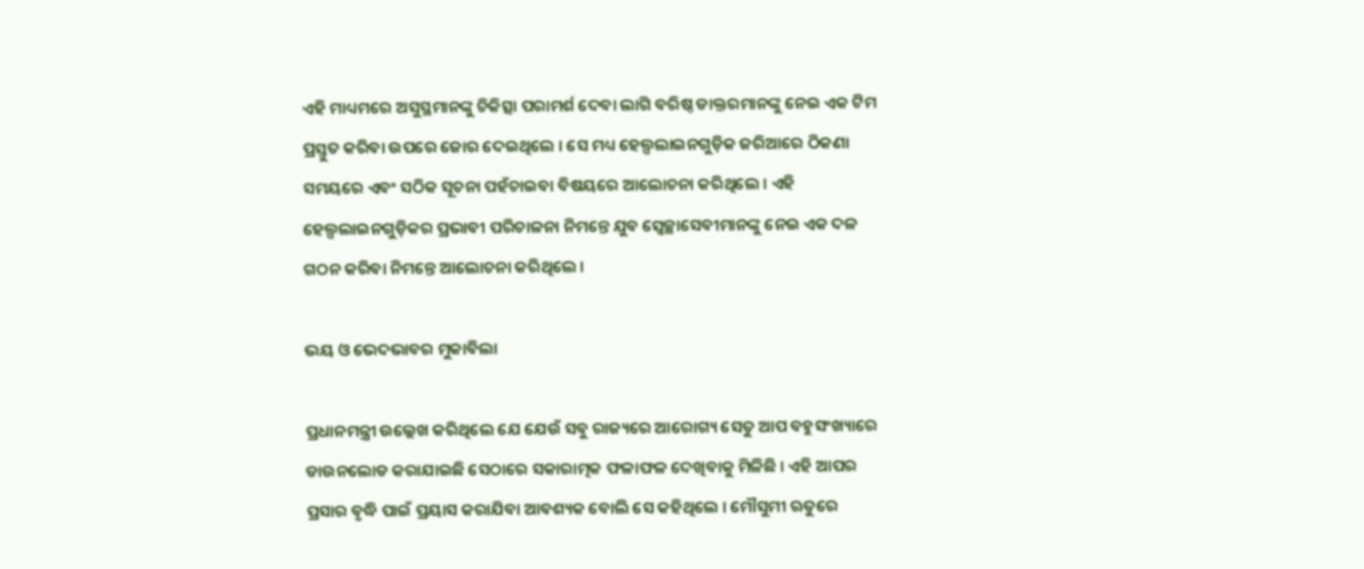ଏହି ମାଧ୍ୟମରେ ଅସୁସ୍ଥମାନଙ୍କୁ ଚିକିତ୍ସା ପରାମର୍ଶ ଦେବା ଲାଗି ବରିଷ୍ଠ ଡାକ୍ତରମାନଙ୍କୁ ନେଇ ଏକ ଟିମ ପ୍ରସ୍ତୁତ କରିବା ଉପରେ ଜୋର ଦେଇଥିଲେ । ସେ ମଧ୍ୟ ହେଲ୍ପଲାଇନଗୁଡ଼ିକ ଜରିଆରେ ଠିକଣା ସମୟରେ ଏବଂ ସଠିକ ସୂଚନା ପହଁଚାଇବା ବିଷୟରେ ଆଲୋଚନା କରିଥିଲେ । ଏହି ହେଲ୍ପଲାଇନଗୁଡ଼ିକର ପ୍ରଭାବୀ ପରିଚାଳନା ନିମନ୍ତେ ଯୁବ ସ୍ୱେଚ୍ଛାସେବୀମାନଙ୍କୁ ନେଇ ଏକ ଦଳ ଗଠନ କରିବା ନିମନ୍ତେ ଆଲୋଚନା କରିଥିଲେ ।

ଭୟ ଓ ଭେଦଭାବର ମୁକାବିଲା

ପ୍ରଧାନମନ୍ତ୍ରୀ ଉଲ୍ଲେଖ କରିଥିଲେ ଯେ ଯେଉଁ ସବୁ ରାଜ୍ୟରେ ଆରୋଗ୍ୟ ସେତୁ ଆପ ବହୁସଂଖ୍ୟାରେ ଡାଉନଲୋଡ କରାଯାଇଛି ସେଠାରେ ସକାରାତ୍ମକ ଫଳାଫଳ ଦେଖିବାକୁ ମିଳିଛି । ଏହି ଆପର ପ୍ରସାର ବୃଦ୍ଧି ପାଇଁ ପ୍ରୟାସ କରାଯିବା ଆବଶ୍ୟକ ବୋଲି ସେ କହିଥିଲେ । ମୌସୁମୀ ଋତୁରେ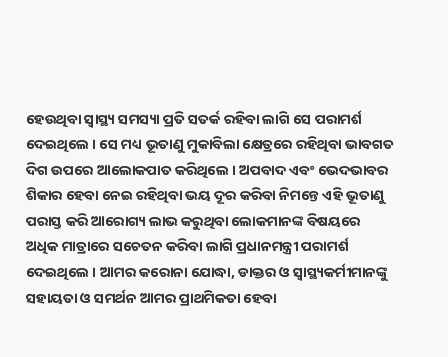ହେଉଥିବା ସ୍ୱାସ୍ଥ୍ୟ ସମସ୍ୟା ପ୍ରତି ସତର୍କ ରହିବା ଲାଗି ସେ ପରାମର୍ଶ ଦେଇଥିଲେ । ସେ ମଧ୍ୟ ଭୂତାଣୁ ମୁକାବିଲା କ୍ଷେତ୍ରରେ ରହିଥିବା ଭାବଗତ ଦିଗ ଉପରେ ଆଲୋକପାତ କରିଥିଲେ । ଅପବାଦ ଏବଂ ଭେଦଭାବର ଶିକାର ହେବା ନେଇ ରହିଥିବା ଭୟ ଦୂର କରିବା ନିମନ୍ତେ ଏହି ଭୂତାଣୁ ପରାସ୍ତ କରି ଆରୋଗ୍ୟ ଲାଭ କରୁଥିବା ଲୋକମାନଙ୍କ ବିଷୟରେ ଅଧିକ ମାତ୍ରାରେ ସଚେତନ କରିବା ଲାଗି ପ୍ରଧାନମନ୍ତ୍ରୀ ପରାମର୍ଶ ଦେଇଥିଲେ । ଆମର କରୋନା ଯୋଦ୍ଧା, ଡାକ୍ତର ଓ ସ୍ୱାସ୍ଥ୍ୟକର୍ମୀମାନଙ୍କୁ ସହାୟତା ଓ ସମର୍ଥନ ଆମର ପ୍ରାଥମିକତା ହେବା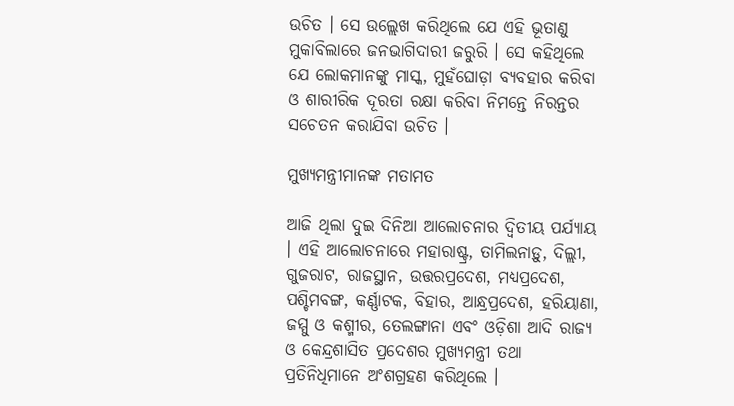ଉଚିତ । ସେ ଉଲ୍ଲେଖ କରିଥିଲେ ଯେ ଏହି ଭୂତାଣୁ ମୁକାବିଲାରେ ଜନଭାଗିଦାରୀ ଜରୁରି । ସେ କହିଥିଲେ ଯେ ଲୋକମାନଙ୍କୁ ମାସ୍କ, ମୁହଁଘୋଡ଼ା ବ୍ୟବହାର କରିବା ଓ ଶାରୀରିକ ଦୂରତା ରକ୍ଷା କରିବା ନିମନ୍ତେ ନିରନ୍ତର ସଚେତନ କରାଯିବା ଉଚିତ ।

ମୁଖ୍ୟମନ୍ତ୍ରୀମାନଙ୍କ ମତାମତ

ଆଜି ଥିଲା ଦୁଇ ଦିନିଆ ଆଲୋଚନାର ଦ୍ୱିତୀୟ ପର୍ଯ୍ୟାୟ । ଏହି ଆଲୋଚନାରେ ମହାରାଷ୍ଟ୍ର, ତାମିଲନାଡ଼ୁ, ଦିଲ୍ଲୀ, ଗୁଜରାଟ, ରାଜସ୍ଥାନ, ଉତ୍ତରପ୍ରଦେଶ, ମଧ୍ୟପ୍ରଦେଶ, ପଶ୍ଚିମବଙ୍ଗ, କର୍ଣ୍ଣାଟକ, ବିହାର, ଆନ୍ଧ୍ରପ୍ରଦେଶ, ହରିୟାଣା, ଜମ୍ମୁ ଓ କଶ୍ମୀର, ତେଲଙ୍ଗାନା ଏବଂ ଓଡ଼ିଶା ଆଦି ରାଜ୍ୟ ଓ କେନ୍ଦ୍ରଶାସିତ ପ୍ରଦେଶର ମୁଖ୍ୟମନ୍ତ୍ରୀ ତଥା ପ୍ରତିନିଧିମାନେ ଅଂଶଗ୍ରହଣ କରିଥିଲେ ।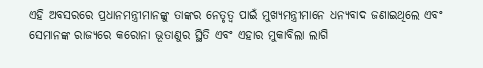ଏହି ଅବସରରେ ପ୍ରଧାନମନ୍ତ୍ରୀମାନଙ୍କୁ ତାଙ୍କର ନେତୃତ୍ୱ ପାଇଁ ମୁଖ୍ୟମନ୍ତ୍ରୀମାନେ ଧନ୍ୟବାଦ ଜଣାଇଥିଲେ ଏବଂ ସେମାନଙ୍କ ରାଜ୍ୟରେ କରୋନା ଭୂତାଣୁର ସ୍ଥିତି ଏବଂ ଏହାର ମୁକାବିଲା ଲାଗି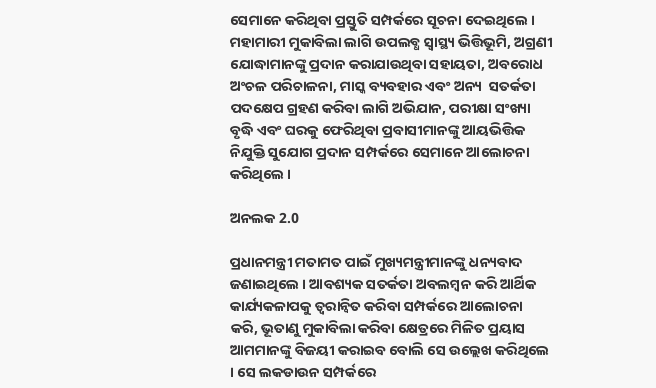ସେମାନେ କରିଥିବା ପ୍ରସ୍ତୁତି ସମ୍ପର୍କରେ ସୂଚନା ଦେଇଥିଲେ । ମହାମାରୀ ମୁକାବିଲା ଲାଗି ଉପଲବ୍ଧ ସ୍ୱାସ୍ଥ୍ୟ ଭିତ୍ତିଭୂମି, ଅଗ୍ରଣୀ ଯୋଦ୍ଧାମାନଙ୍କୁ ପ୍ରଦାନ କରାଯାଉଥିବା ସହାୟତା, ଅବରୋଧ ଅଂଚଳ ପରିଚାଳନା, ମାସ୍କ ବ୍ୟବହାର ଏବଂ ଅନ୍ୟ  ସତର୍କତା ପଦକ୍ଷେପ ଗ୍ରହଣ କରିବା ଲାଗି ଅଭିଯାନ, ପରୀକ୍ଷା ସଂଖ୍ୟା ବୃଦ୍ଧି ଏବଂ ଘରକୁ ଫେରିଥିବା ପ୍ରବାସୀମାନଙ୍କୁ ଆୟଭିତ୍ତିକ ନିଯୁକ୍ତି ସୁଯୋଗ ପ୍ରଦାନ ସମ୍ପର୍କରେ ସେମାନେ ଆଲୋଚନା କରିଥିଲେ ।

ଅନଲକ 2.0

ପ୍ରଧାନମନ୍ତ୍ରୀ ମତାମତ ପାଇଁ ମୁଖ୍ୟମନ୍ତ୍ରୀମାନଙ୍କୁ ଧନ୍ୟବାଦ ଜଣାଇଥିଲେ । ଆବଶ୍ୟକ ସତର୍କତା ଅବଲମ୍ବନ କରି ଆର୍ଥିକ କାର୍ଯ୍ୟକଳାପକୁ ତ୍ୱରାନ୍ୱିତ କରିବା ସମ୍ପର୍କରେ ଆଲୋଚନା କରି, ଭୂତାଣୁ ମୁକାବିଲା କରିବା କ୍ଷେତ୍ରରେ ମିଳିତ ପ୍ରୟାସ ଆମମାନଙ୍କୁ ବିଜୟୀ କରାଇବ ବୋଲି ସେ ଉଲ୍ଲେଖ କରିଥିଲେ । ସେ ଲକଡାଉନ ସମ୍ପର୍କରେ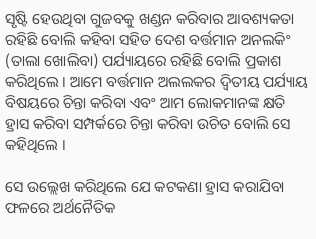ସୃଷ୍ଟି ହେଉଥିବା ଗୁଜବକୁ ଖଣ୍ଡନ କରିବାର ଆବଶ୍ୟକତା ରହିଛି ବୋଲି କହିବା ସହିତ ଦେଶ ବର୍ତ୍ତମାନ ଅନଲକିଂ (ତାଲା ଖୋଲିବା) ପର୍ଯ୍ୟାୟରେ ରହିଛି ବୋଲି ପ୍ରକାଶ କରିଥିଲେ । ଆମେ ବର୍ତ୍ତମାନ ଅଲଲକର ଦ୍ୱିତୀୟ ପର୍ଯ୍ୟାୟ ବିଷୟରେ ଚିନ୍ତା କରିବା ଏବଂ ଆମ ଲୋକମାନଙ୍କ କ୍ଷତି ହ୍ରାସ କରିବା ସମ୍ପର୍କରେ ଚିନ୍ତା କରିବା ଉଚିତ ବୋଲି ସେ କହିଥିଲେ ।

ସେ ଉଲ୍ଲେଖ କରିଥିଲେ ଯେ କଟକଣା ହ୍ରାସ କରାଯିବା ଫଳରେ ଅର୍ଥନୈତିକ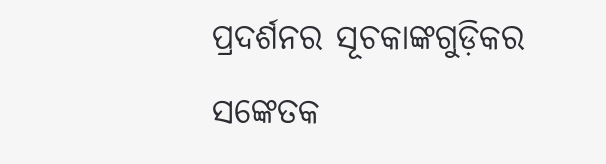ପ୍ରଦର୍ଶନର ସୂଚକାଙ୍କଗୁଡ଼ିକର ସଙ୍କେତକ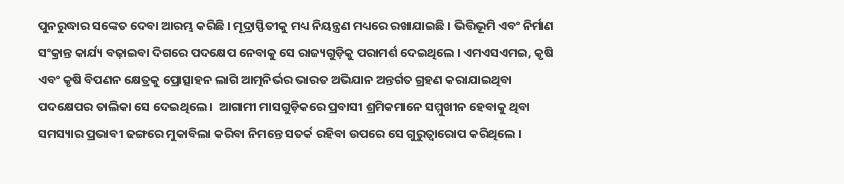ପୁନରୁଦ୍ଧାର ସଙ୍କେତ ଦେବା ଆରମ୍ଭ କରିଛି । ମୂଦ୍ରାସ୍ଫିତୀକୁ ମଧ୍ୟ ନିୟନ୍ତ୍ରଣ ମଧ୍ୟରେ ରଖାଯାଇଛି । ଭିତ୍ତିଭୂମି ଏବଂ ନିର୍ମାଣ ସଂକ୍ରାନ୍ତ କାର୍ଯ୍ୟ ବଢ଼ାଇବା ଦିଗରେ ପଦକ୍ଷେପ ନେବାକୁ ସେ ରାଜ୍ୟଗୁଡ଼ିକୁ ପରାମର୍ଶ ଦେଇଥିଲେ । ଏମଏସଏମଇ, କୃଷି ଏବଂ କୃଷି ବିପଣନ କ୍ଷେତ୍ରକୁ ପ୍ରୋତ୍ସାହନ ଲାଗି ଆତ୍ମନିର୍ଭର ଭାରତ ଅଭିଯାନ ଅନ୍ତର୍ଗତ ଗ୍ରହଣ କରାଯାଇଥିବା ପଦକ୍ଷେପର ତାଲିକା ସେ ଦେଇଥିଲେ ।  ଆଗାମୀ ମାସଗୁଡ଼ିକରେ ପ୍ରବାସୀ ଶ୍ରମିକମାନେ ସମ୍ମୁଖୀନ ହେବାକୁ ଥିବା ସମସ୍ୟାର ପ୍ରଭାବୀ ଢଙ୍ଗରେ ମୁକାବିଲା କରିବା ନିମନ୍ତେ ସତର୍କ ରହିବା ଉପରେ ସେ ଗୁରୁତ୍ୱାରୋପ କରିଥିଲେ ।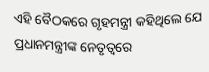ଏହି ବୈଠକରେ ଗୃହମନ୍ତ୍ରୀ କହିଥିଲେ ଯେ  ପ୍ରଧାନମନ୍ତ୍ରୀଙ୍କ ନେତୃତ୍ୱରେ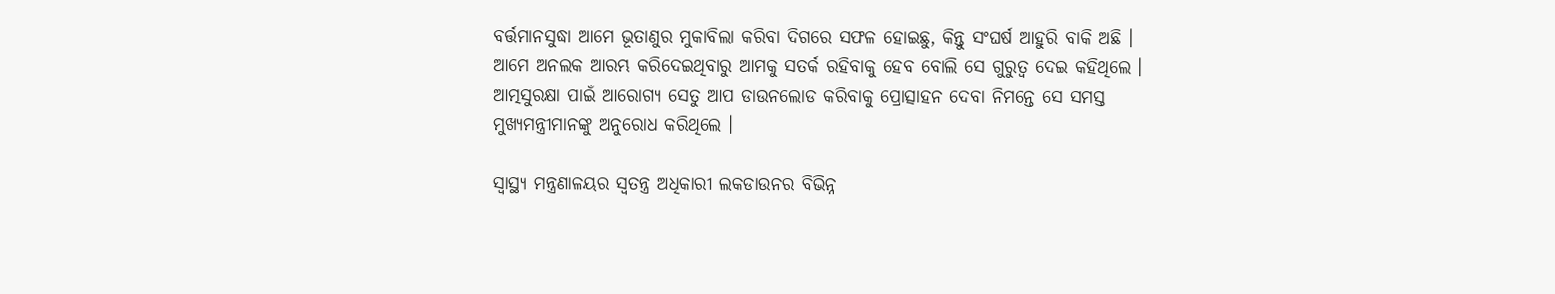ବର୍ତ୍ତମାନସୁଦ୍ଧା ଆମେ ଭୂତାଣୁର ମୁକାବିଲା କରିବା ଦିଗରେ ସଫଳ ହୋଇଛୁ, କିନ୍ତୁ ସଂଘର୍ଷ ଆହୁରି ବାକି ଅଛି । ଆମେ ଅନଲକ ଆରମ୍ଭ କରିଦେଇଥିବାରୁ ଆମକୁ ସତର୍କ ରହିବାକୁ ହେବ ବୋଲି ସେ ଗୁରୁତ୍ୱ ଦେଇ କହିଥିଲେ । ଆତ୍ମସୁରକ୍ଷା ପାଇଁ ଆରୋଗ୍ୟ ସେତୁ ଆପ ଡାଉନଲୋଡ କରିବାକୁ ପ୍ରୋତ୍ସାହନ ଦେବା ନିମନ୍ତେ ସେ ସମସ୍ତ ମୁଖ୍ୟମନ୍ତ୍ରୀମାନଙ୍କୁ ଅନୁରୋଧ କରିଥିଲେ ।

ସ୍ୱାସ୍ଥ୍ୟ ମନ୍ତ୍ରଣାଳୟର ସ୍ୱତନ୍ତ୍ର ଅଧିକାରୀ ଲକଡାଉନର ବିଭିନ୍ନ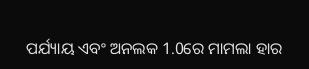ପର୍ଯ୍ୟାୟ ଏବଂ ଅନଲକ 1.0ରେ ମାମଲା ହାର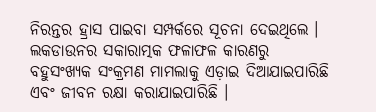ନିରନ୍ତର ହ୍ରାସ ପାଇବା ସମ୍ପର୍କରେ ସୂଚନା ଦେଇଥିଲେ । ଲକଡାଉନର ସକାରାତ୍ମକ ଫଳାଫଳ କାରଣରୁ  ବହୁସଂଖ୍ୟକ ସଂକ୍ରମଣ ମାମଲାକୁ ଏଡ଼ାଇ ଦିଆଯାଇପାରିଛି ଏବଂ ଜୀବନ ରକ୍ଷା କରାଯାଇପାରିଛି ।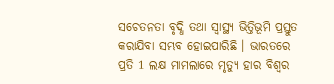ସଚେତନତା ବୃଦ୍ଧି ତଥା ସ୍ୱାସ୍ଥ୍ୟ ଭିତ୍ତିଭୂମି ପ୍ରସ୍ତୁତ କରାଯିବା ସମ୍ଭବ ହୋଇପାରିଛି । ଭାରତରେ ପ୍ରତି 1 ଲକ୍ଷ ମାମଲାରେ ମୃତ୍ୟୁ ହାର ବିଶ୍ୱର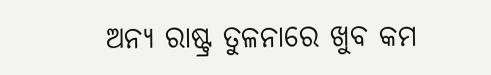ଅନ୍ୟ ରାଷ୍ଟ୍ର ତୁଳନାରେ ଖୁବ କମ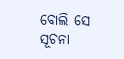ବୋଲି ସେ ସୂଚନା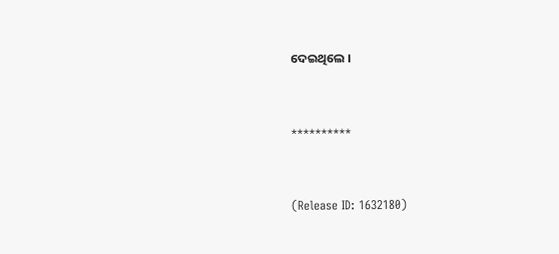ଦେଇଥିଲେ ।



**********



(Release ID: 1632180)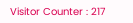Visitor Counter : 217